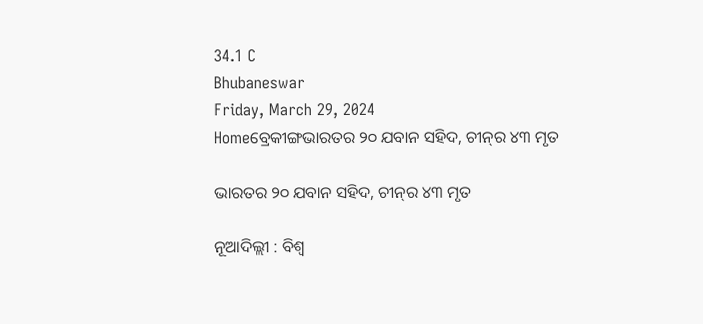34.1 C
Bhubaneswar
Friday, March 29, 2024
Homeବ୍ରେକୀଙ୍ଗଭାରତର ୨୦ ଯବାନ ସହିଦ, ଚୀନ୍‌ର ୪୩ ମୃତ

ଭାରତର ୨୦ ଯବାନ ସହିଦ, ଚୀନ୍‌ର ୪୩ ମୃତ

ନୂଆଦିଲ୍ଲୀ : ବିଶ୍ୱ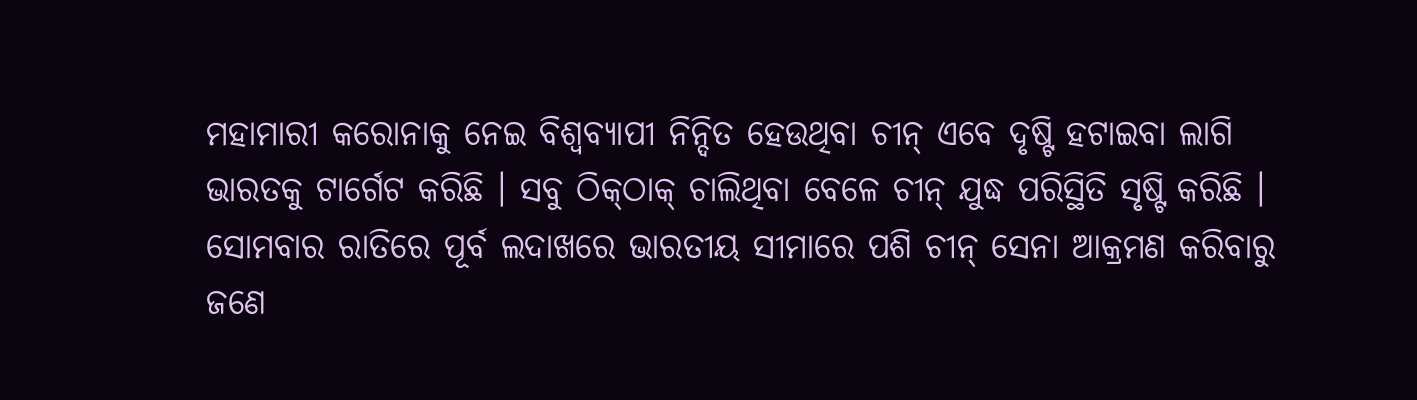ମହାମାରୀ କରୋନାକୁ ନେଇ ବିଶ୍ୱବ୍ୟାପୀ ନିନ୍ଦିତ ହେଉଥିବା ଚୀନ୍ ଏବେ ଦୃଷ୍ଟି ହଟାଇବା ଲାଗି ଭାରତକୁ ଟାର୍ଗେଟ କରିଛି । ସବୁ ଠିକ୍‌ଠାକ୍ ଚାଲିଥିବା ବେଳେ ଚୀନ୍ ଯୁଦ୍ଧ ପରିସ୍ଥିତି ସୃଷ୍ଟି କରିଛି । ସୋମବାର ରାତିରେ ପୂର୍ବ ଲଦାଖରେ ଭାରତୀୟ ସୀମାରେ ପଶି ଚୀନ୍ ସେନା ଆକ୍ରମଣ କରିବାରୁ ଜଣେ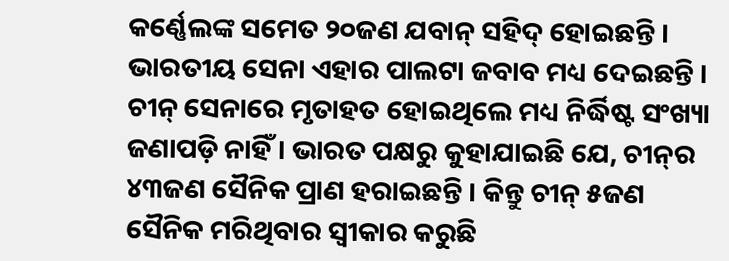କର୍ଣ୍ଣେଲଙ୍କ ସମେତ ୨୦ଜଣ ଯବାନ୍ ସହିଦ୍ ହୋଇଛନ୍ତି । ଭାରତୀୟ ସେନା ଏହାର ପାଲଟା ଜବାବ ମଧ୍ୟ ଦେଇଛନ୍ତି । ଚୀନ୍ ସେନାରେ ମୃତାହତ ହୋଇଥିଲେ ମଧ୍ୟ ନିର୍ଦ୍ଧିଷ୍ଟ ସଂଖ୍ୟା ଜଣାପଡ଼ି ନାହିଁ । ଭାରତ ପକ୍ଷରୁ କୁହାଯାଇଛି ଯେ, ଚୀନ୍‌ର ୪୩ଜଣ ସୈନିକ ପ୍ରାଣ ହରାଇଛନ୍ତି । କିନ୍ତୁ ଚୀନ୍ ୫ଜଣ ସୈନିକ ମରିଥିବାର ସ୍ୱୀକାର କରୁଛି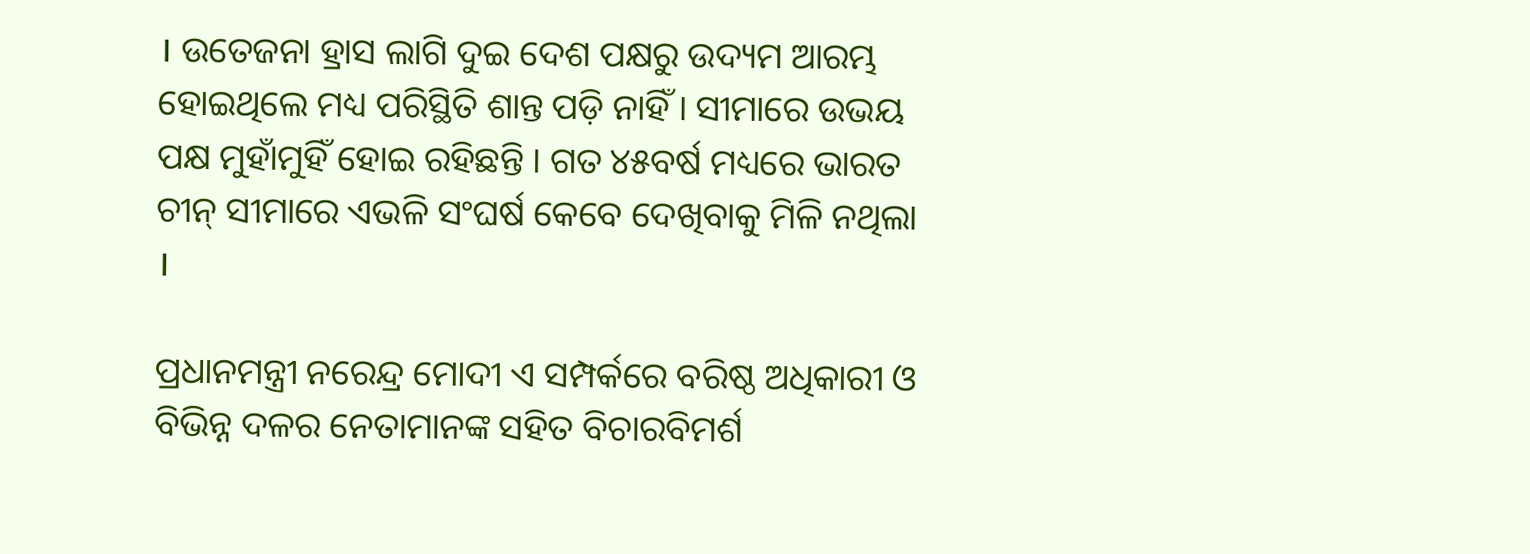। ଉତେଜନା ହ୍ରାସ ଲାଗି ଦୁଇ ଦେଶ ପକ୍ଷରୁ ଉଦ୍ୟମ ଆରମ୍ଭ ହୋଇଥିଲେ ମଧ୍ୟ ପରିସ୍ଥିତି ଶାନ୍ତ ପଡ଼ି ନାହିଁ । ସୀମାରେ ଉଭୟ ପକ୍ଷ ମୁହାଁମୁହିଁ ହୋଇ ରହିଛନ୍ତି । ଗତ ୪୫ବର୍ଷ ମଧ୍ୟରେ ଭାରତ ଚୀନ୍ ସୀମାରେ ଏଭଳି ସଂଘର୍ଷ କେବେ ଦେଖିବାକୁ ମିଳି ନଥିଲା ।

ପ୍ରଧାନମନ୍ତ୍ରୀ ନରେନ୍ଦ୍ର ମୋଦୀ ଏ ସମ୍ପର୍କରେ ବରିଷ୍ଠ ଅଧିକାରୀ ଓ ବିଭିନ୍ନ ଦଳର ନେତାମାନଙ୍କ ସହିତ ବିଚାରବିମର୍ଶ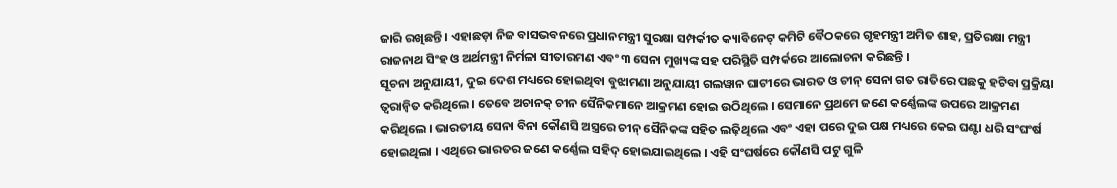ଜାରି ରଖିଛନ୍ତି । ଏହାଛଡ଼ା ନିଜ ବାସଭବନରେ ପ୍ରଧାନମନ୍ତ୍ରୀ ସୁରକ୍ଷା ସମ୍ପର୍କୀତ କ୍ୟାବିନେଟ୍ କମିଟି ବୈଠକରେ ଗୃହମନ୍ତ୍ରୀ ଅମିତ ଶାହ, ପ୍ରତିରକ୍ଷା ମନ୍ତ୍ରୀ ରାଜନାଥ ସିଂହ ଓ ଅର୍ଥମନ୍ତ୍ରୀ ନିର୍ମଳା ସୀତାରମଣ ଏବଂ ୩ ସେନା ମୁଖ୍ୟଙ୍କ ସହ ପରିସ୍ଥିତି ସମ୍ପର୍କରେ ଆଲୋଚନା କରିଛନ୍ତି ।
ସୂଚନା ଅନୁଯାୟୀ, ଦୁଇ ଦେଶ ମଧ୍ୟରେ ହୋଇଥିବା ବୁଝାମଣା ଅନୁଯାୟୀ ଗଲୱାନ ଘାଟୀରେ ଭାରତ ଓ ଚୀନ୍ ସେନା ଗତ ରାତିରେ ପଛକୁ ହଟିବା ପ୍ରକ୍ରିୟା ତ୍ୱରାନ୍ୱିତ କରିଥିଲେ । ତେବେ ଅଚାନକ୍ ଚୀନ ସୈନିକମାନେ ଆକ୍ରମଣ ହୋଇ ଉଠିଥିଲେ । ସେମାନେ ପ୍ରଥମେ ଜଣେ କର୍ଣ୍ଣେଲଙ୍କ ଉପରେ ଆକ୍ରମଣ କରିଥିଲେ । ଭାରତୀୟ ସେନା ବିନା କୌଣସି ଅସ୍ତ୍ରରେ ଚୀନ୍ ସୈନିକଙ୍କ ସହିତ ଲଢ଼ିଥିଲେ ଏବଂ ଏହା ପରେ ଦୁଇ ପକ୍ଷ ମଧ୍ୟରେ କେଇ ଘଣ୍ଟା ଧରି ସଂଘଂର୍ଷ ହୋଇଥିଲା । ଏଥିରେ ଭାରତର ଜଣେ କର୍ଣ୍ଣେଲ ସହିଦ୍ ହୋଇଯାଇଥିଲେ । ଏହି ସଂଘର୍ଷରେ କୌଣସି ପଟୁ ଗୁଳି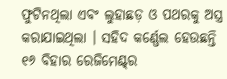ଫୁଟିନଥିଲା ଏବଂ ଲୁହାଛଡ଼ ଓ ପଥରକୁ ଅସ୍ତ୍ର କରାଯାଇଥିଲା । ସହିଦ କର୍ଣ୍ଣେଲ ହେଉଛନ୍ତି ୧୬ ବିହାର ରେଜିମେଣ୍ଟ୍‌ର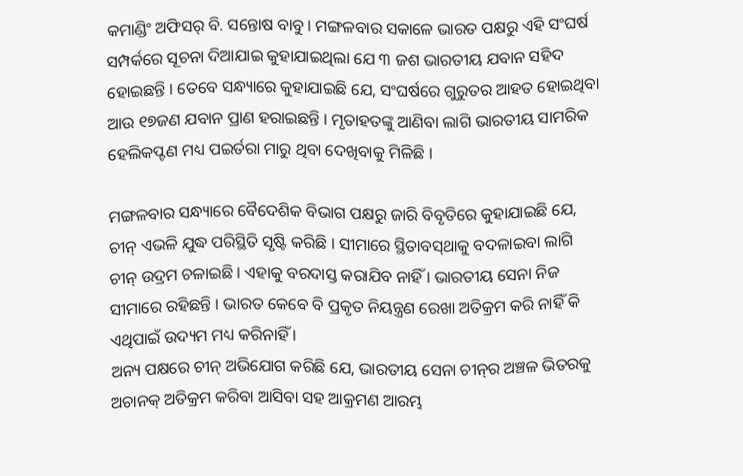କମାଣ୍ଡିଂ ଅଫିସର୍ ବି. ସନ୍ତୋଷ ବାବୁ । ମଙ୍ଗଳବାର ସକାଳେ ଭାରତ ପକ୍ଷରୁ ଏହି ସଂଘର୍ଷ ସମ୍ପର୍କରେ ସୂଚନା ଦିଆଯାଇ କୁହାଯାଇଥିଲା ଯେ ୩ ଜଶ ଭାରତୀୟ ଯବାନ ସହିଦ ହୋଇଛନ୍ତି । ତେବେ ସନ୍ଧ୍ୟାରେ କୁହାଯାଇଛି ଯେ, ସଂଘର୍ଷରେ ଗୁରୁତର ଆହତ ହୋଇଥିବା ଆଉ ୧୭ଜଣ ଯବାନ ପ୍ରାଣ ହରାଇଛନ୍ତି । ମୃତାହତଙ୍କୁ ଆଣିବା ଲାଗି ଭାରତୀୟ ସାମରିକ ହେଲିକପ୍ଟଣ ମଧ୍ୟ ପଇର୍ତରା ମାରୁ ଥିବା ଦେଖିବାକୁ ମିଳିଛି ।

ମଙ୍ଗଳବାର ସନ୍ଧ୍ୟାରେ ବୈଦେଶିକ ବିଭାଗ ପକ୍ଷରୁ ଜାରି ବିବୃତିରେ କୁହାଯାଇଛି ଯେ, ଚୀନ୍ ଏଭଳି ଯୁଦ୍ଧ ପରିସ୍ଥିତି ସୃଷ୍ଟି କରିଛି । ସୀମାରେ ସ୍ଥିତାବସ୍‌ଥାକୁ ବଦଳାଇବା ଲାଗି ଚୀନ୍ ଉଦ୍ରମ ଚଳାଇଛି । ଏହାକୁ ବରଦାସ୍ତ କରାଯିବ ନାହିଁ । ଭାରତୀୟ ସେନା ନିଜ ସୀମାରେ ରହିଛନ୍ତି । ଭାରତ କେବେ ବି ପ୍ରକୃତ ନିୟନ୍ତ୍ରଣ ରେଖା ଅତିକ୍ରମ କରି ନାହିଁ କି ଏଥିପାଇଁ ଉଦ୍ୟମ ମଧ୍ୟ କରିନାହିଁ ।
ଅନ୍ୟ ପକ୍ଷରେ ଚୀନ୍ ଅଭିଯୋଗ କରିଛି ଯେ, ଭାରତୀୟ ସେନା ଚୀନ୍‌ର ଅଞ୍ଚଳ ଭିତରକୁ ଅଚାନକ୍ ଅତିକ୍ରମ କରିବା ଆସିବା ସହ ଆକ୍ରମଣ ଆରମ୍ଭ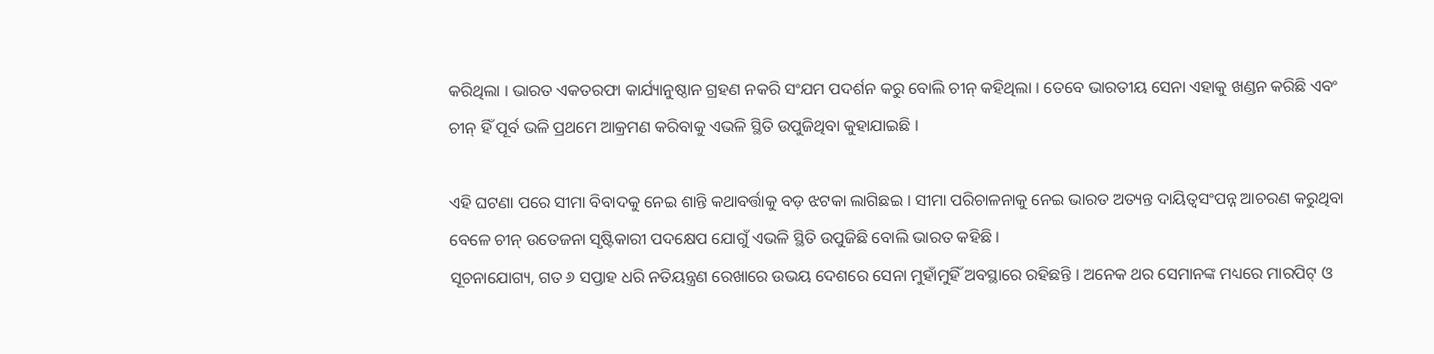କରିଥିଲା । ଭାରତ ଏକତରଫା କାର୍ଯ୍ୟାନୁଷ୍ଠାନ ଗ୍ରହଣ ନକରି ସଂଯମ ପଦର୍ଶନ କରୁ ବୋଲି ଚୀନ୍ କହିଥିଲା । ତେବେ ଭାରତୀୟ ସେନା ଏହାକୁ ଖଣ୍ଡନ କରିଛି ଏବଂ ଚୀନ୍ ହିଁ ପୂର୍ବ ଭଳି ପ୍ରଥମେ ଆକ୍ରମଣ କରିବାକୁ ଏଭଳି ସ୍ଥିତି ଉପୁଜିଥିବା କୁହାଯାଇଛି ।

ଏହି ଘଟଣା ପରେ ସୀମା ବିବାଦକୁ ନେଇ ଶାନ୍ତି କଥାବର୍ତ୍ତାକୁ ବଡ଼ ଝଟକା ଲାଗିଛଇ । ସୀମା ପରିଚାଳନାକୁ ନେଇ ଭାରତ ଅତ୍ୟନ୍ତ ଦାୟିତ୍ୱସଂପନ୍ନ ଆଚରଣ କରୁଥିବା ବେଳେ ଚୀନ୍ ଉତେଜନା ସୃଷ୍ଟିକାରୀ ପଦକ୍ଷେପ ଯୋଗୁଁ ଏଭଳି ସ୍ଥିତି ଉପୁଜିଛି ବୋଲି ଭାରତ କହିଛି ।
ସୂଚନାଯୋଗ୍ୟ, ଗତ ୬ ସପ୍ତାହ ଧରି ନତିୟନ୍ତ୍ରଣ ରେଖାରେ ଉଭୟ ଦେଶରେ ସେନା ମୁହାଁମୁହିଁ ଅବସ୍ଥାରେ ରହିଛନ୍ତି । ଅନେକ ଥର ସେମାନଙ୍କ ମଧ୍ୟରେ ମାରପିଟ୍ ଓ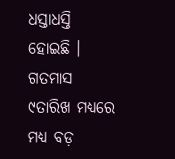ଧସ୍ତାଧସ୍ତି ହୋଇଛି । ଗତମାସ ୯ତାରିଖ ମଧ୍ୟରେ ମଧ୍ୟ ବଡ଼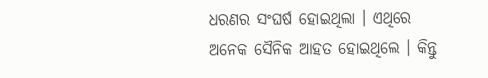ଧରଣର ସଂଘର୍ଷ ହୋଇଥିଲା । ଏଥିରେ ଅନେକ ସୈନିକ ଆହତ ହୋଇଥିଲେ । କିନ୍ତୁ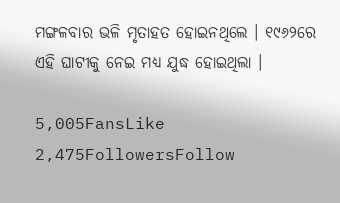ମଙ୍ଗଳବାର ଭଳି ମୃତାହତ ହୋଇନଥିଲେ । ୧୯୬୨ରେ ଏହି ଘାଟୀକୁ ନେଇ ମଧ୍ୟ ଯୁଦ୍ଧ ହୋଇଥିଲା ।

5,005FansLike
2,475FollowersFollow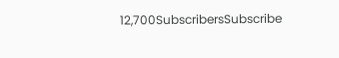12,700SubscribersSubscribe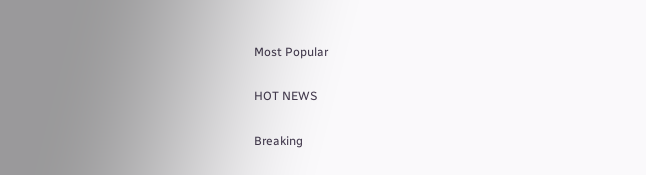Most Popular

HOT NEWS

Breaking